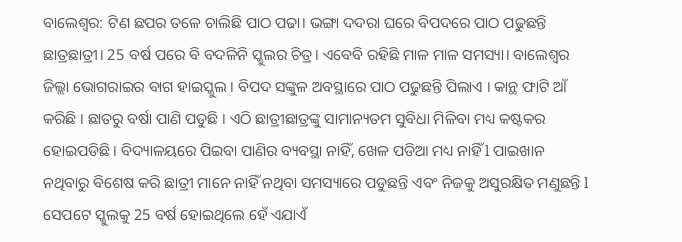ବାଲେଶ୍ୱର: ଟିଣ ଛପର ତଳେ ଚାଲିଛି ପାଠ ପଢା। ଭଙ୍ଗା ଦଦରା ଘରେ ବିପଦରେ ପାଠ ପଢୁଛନ୍ତି ଛାତ୍ରଛାତ୍ରୀ। 25 ବର୍ଷ ପରେ ବି ବଦଳିନି ସ୍କୁଲର ଚିତ୍ର। ଏବେବି ରହିଛି ମାଳ ମାଳ ସମସ୍ୟା। ବାଲେଶ୍ବର ଜିଲ୍ଲା ଭୋଗରାଇର ବାଗ ହାଇସ୍କୁଲ । ବିପଦ ସଙ୍କୁଳ ଅବସ୍ଥାରେ ପାଠ ପଢୁଛନ୍ତି ପିଲାଏ । କାନ୍ଥ ଫାଟି ଆଁ କରିଛି । ଛାତରୁ ବର୍ଷା ପାଣି ପଡୁଛି । ଏଠି ଛାତ୍ରୀଛାତ୍ରଙ୍କୁ ସାମାନ୍ୟତମ ସୁବିଧା ମିଳିବା ମଧ୍ୟ କଷ୍ଟକର ହୋଇପଡିଛି। ବିଦ୍ୟାଳୟରେ ପିଇବା ପାଣିର ବ୍ୟବସ୍ଥା ନାହିଁ, ଖେଳ ପଡିଆ ମଧ୍ୟ ନାହିଁ l ପାଇଖାନ ନଥିବାରୁ ବିଶେଷ କରି ଛାତ୍ରୀ ମାନେ ନାହିଁ ନଥିବା ସମସ୍ୟାରେ ପଡୁଛନ୍ତି ଏବଂ ନିଜକୁ ଅସୁରକ୍ଷିତ ମଣୁଛନ୍ତି l
ସେପଟେ ସ୍କୁଲକୁ 25 ବର୍ଷ ହୋଇଥିଲେ ହେଁ ଏଯାଏଁ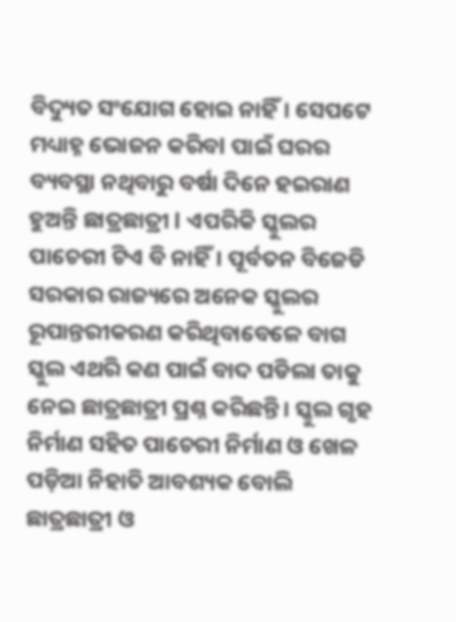ବିଦ୍ୟୁତ ସଂଯୋଗ ହୋଇ ନାହିଁ। ସେପଟେ ମଧ୍ୟାହ୍ନ ଭୋଜନ କରିବl ପାଇଁ ଘରର ବ୍ୟବସ୍ଥା ନଥିବାରୁ ବର୍ଷା ଦିନେ ହଇରାଣ ହୁଅନ୍ତି ଛାତ୍ରଛାତ୍ରୀ l ଏପରିକି ସ୍କୁଲର ପାଚେରୀ ଟିଏ ବି ନାହିଁ। ପୂର୍ବତନ ବିଜେଡି ସରକାର ରାଜ୍ୟରେ ଅନେକ ସ୍କୁଲର ରୂପାନ୍ତରୀକରଣ କରିଥିବାବେଳେ ବାଗ ସ୍କୁଲ ଏଥରି କଣ ପାଇଁ ବାଦ ପଡିଲା ତାକୁ ନେଇ ଛାତ୍ରଛାତ୍ରୀ ପ୍ରଶ୍ନ କରିଛନ୍ତି। ସ୍କୁଲ ଗୃହ ନିର୍ମାଣ ସହିତ ପାଚେରୀ ନିର୍ମାଣ ଓ ଖେଳ ପଡ଼ିଆ ନିହାତି ଆବଶ୍ୟକ ବୋଲି ଛାତ୍ରଛାତ୍ରୀ ଓ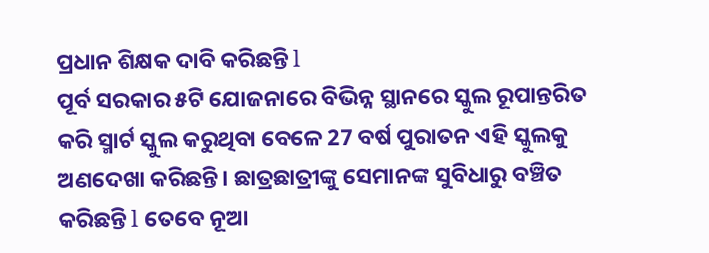ପ୍ରଧାନ ଶିକ୍ଷକ ଦାବି କରିଛନ୍ତି l
ପୂର୍ବ ସରକାର ୫ଟି ଯୋଜନାରେ ବିଭିନ୍ନ ସ୍ଥାନରେ ସ୍କୁଲ ରୂପାନ୍ତରିତ କରି ସ୍ମାର୍ଟ ସ୍କୁଲ କରୁଥିବା ବେଳେ 27 ବର୍ଷ ପୁରାତନ ଏହି ସ୍କୁଲକୁ ଅଣଦେଖା କରିଛନ୍ତି। ଛାତ୍ରଛାତ୍ରୀଙ୍କୁ ସେମାନଙ୍କ ସୁବିଧାରୁ ବଞ୍ଚିତ କରିଛନ୍ତି l ତେବେ ନୂଆ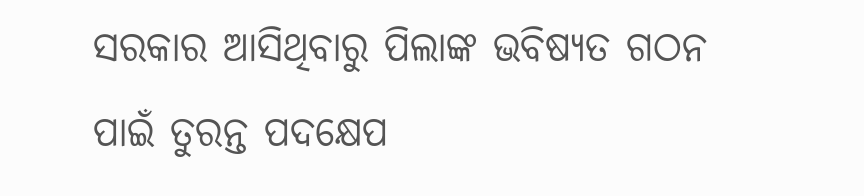ସରକାର ଆସିଥିବାରୁ ପିଲାଙ୍କ ଭବିଷ୍ୟତ ଗଠନ ପାଇଁ ତୁରନ୍ତ ପଦକ୍ଷେପ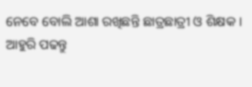ନେବେ ବୋଲି ଆଶା ରଖିଛନ୍ତି ଛାତ୍ରଛାତ୍ରୀ ଓ ଶିକ୍ଷକ ।
ଆହୁରି ପଢନ୍ତୁ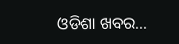ଓଡିଶା ଖବର...